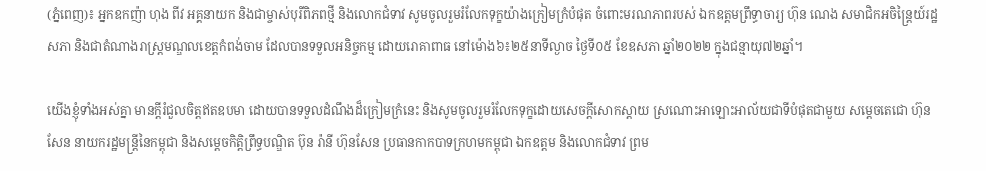(ភ្នំពេញ)៖ អ្នកឧកញ៉ា ហុង ពីវ អគ្គនាយក និងជាម្ចាស់បុរីពិភពថ្មី និងលោកជំទាវ សូមចូលរួមរំលែកទុក្ខយ៉ាងក្រៀមក្រំបំផុត ចំពោះមរណភាពរបស់ ឯកឧត្តមព្រឹទ្ធាចារ្យ ហ៊ុន ណេង សមាជិកអចិន្រ្តៃយ៍រដ្ឋសភា និងជាតំណាងរាស្រ្តមណ្ឌលខេត្តកំពង់ចាម ដែលបានទទួលអនិច្ចកម្ម ដោយរោគាពាធ នៅម៉ោង៦៖២៥នាទីល្ងាច ថ្ងៃទី០៥ ខែឧសភា ឆ្នាំ២០២២ ក្នុងជន្មាយុ៧២ឆ្នាំ។

យើងខ្ញុំទាំងអស់គ្នា មានក្តីរំជួលចិត្តឥតឧបមា ដោយបានទទួលដំណឹងដ៏ក្រៀមក្រំនេះ និងសូមចូលរួមរំលែកទុក្ខដោយសេចក្តីសោកស្តាយ ស្រណោះអាឡោះអាល័យជាទីបំផុតជាមួយ សម្តេចតេជោ ហ៊ុន សែន នាយករដ្ឋមន្រ្តីនៃកម្ពុជា និងសម្តេចកិត្តិព្រឹទ្ធបណ្ឌិត ប៊ុន រ៉ានី ហ៊ុនសែន ប្រធានកាកបាទក្រហមកម្ពុជា ឯកឧត្តម និងលោកជំទាវ ព្រម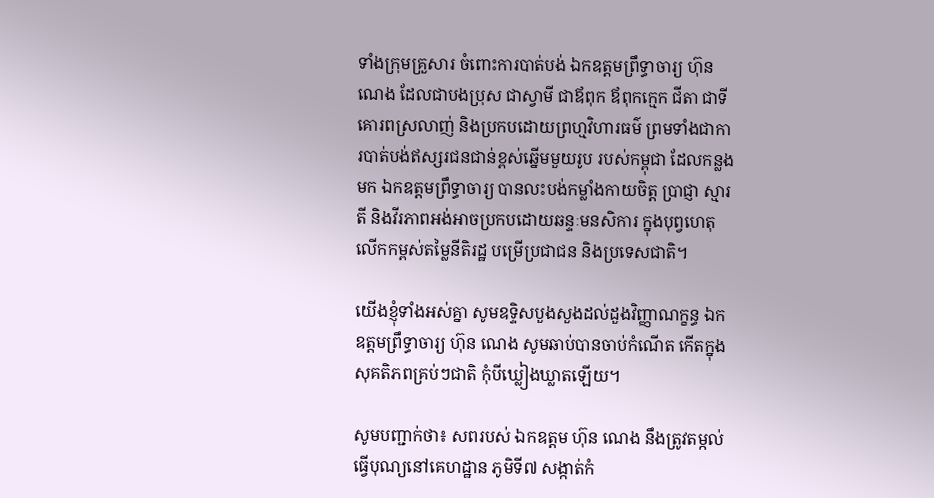ទាំងក្រុមគ្រួសារ ចំពោះការបាត់បង់ ឯកឧត្តមព្រឹទ្ធាចារ្យ ហ៊ុន ណេង ដែលជាបងប្រុស ជាស្វាមី ជាឪពុក ឪពុកក្មេក ជីតា ជាទីគោរពស្រលាញ់ និងប្រកបដោយព្រហ្មវិហារធម៌ ព្រមទាំងជាការបាត់បង់ឥស្សរជនជាន់ខ្ពស់ឆ្នើមមួយរូប របស់កម្ពុជា ដែលកន្លងមក ឯកឧត្តមព្រឹទ្ធាចារ្យ បានលះបង់កម្លាំងកាយចិត្ត ប្រាជ្ញា ស្មារតី និងវីរភាពអង់អាចប្រកបដោយឆន្ទៈមនសិការ ក្នុងបុព្វហេតុលើកកម្ពស់តម្លៃនីតិរដ្ឋ បម្រើប្រជាជន និងប្រទេសជាតិ។

យើងខ្ញុំទាំងអស់គ្នា សូមឧទ្ទិសបួងសួងដល់ដួងវិញ្ញាណក្ខន្ធ ឯកឧត្តមព្រឹទ្ធាចារ្យ ហ៊ុន ណេង សូមឆាប់បានចាប់កំណើត កើតក្នុងសុគតិភពគ្រប់ៗជាតិ កុំបីឃ្លៀងឃ្លាតឡើយ។

សូមបញ្ជាក់ថា៖ សពរបស់ ឯកឧត្តម ហ៊ុន ណេង នឹងត្រូវតម្កល់ធ្វើបុណ្យនៅគេហដ្ឋាន ភូមិទី៧ សង្កាត់កំ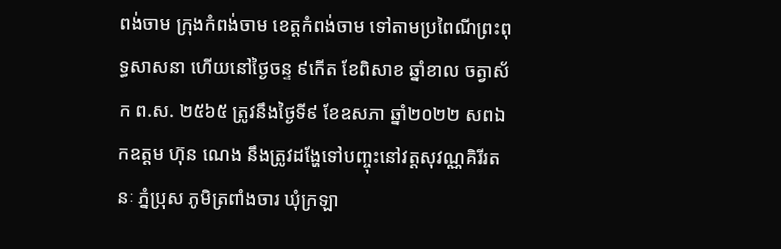ពង់ចាម ក្រុងកំពង់ចាម ខេត្តកំពង់ចាម ទៅតាមប្រពៃណីព្រះពុទ្ធសាសនា ហើយនៅថ្ងៃចន្ទ ៩កើត ខែពិសាខ ឆ្នាំខាល ចត្វាស័ក ព.ស. ២៥៦៥ ត្រូវនឹងថ្ងៃទី៩ ខែឧសភា ឆ្នាំ២០២២ សពឯកឧត្តម ហ៊ុន ណេង នឹងត្រូវដង្ហែទៅបញ្ចុះនៅវត្តសុវណ្ណគិរីរតនៈ ភ្នំប្រុស ភូមិត្រពាំងចារ ឃុំក្រឡា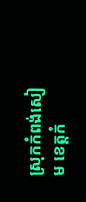ស្រុកកំពង់សៀម ខេត្តកំ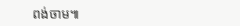ពង់ចាម៕